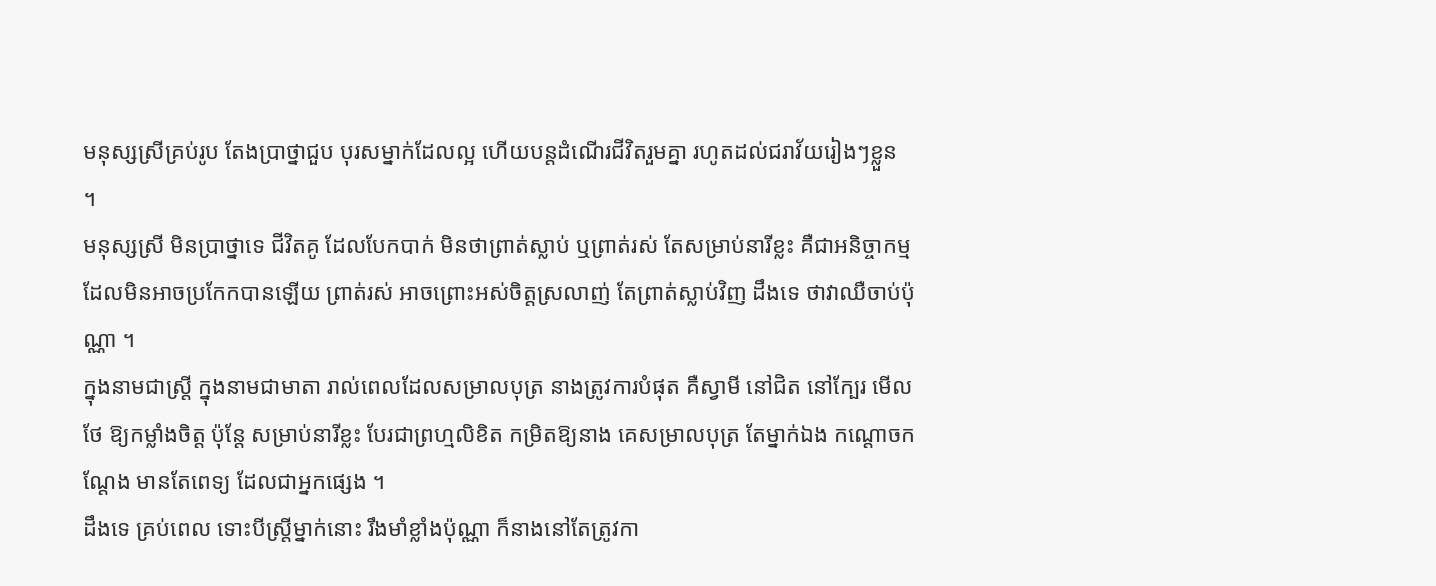មនុស្សស្រីគ្រប់រូប តែងប្រាថ្នាជួប បុរសម្នាក់ដែលល្អ ហើយបន្តដំណើរជីវិតរួមគ្នា រហូតដល់ជរាវ័យរៀងៗខ្លួន ។
មនុស្សស្រី មិនប្រាថ្នាទេ ជីវិតគូ ដែលបែកបាក់ មិនថាព្រាត់ស្លាប់ ឬព្រាត់រស់ តែសម្រាប់នារីខ្លះ គឺជាអនិច្ចាកម្ម ដែលមិនអាចប្រកែកបានឡើយ ព្រាត់រស់ អាចព្រោះអស់ចិត្តស្រលាញ់ តែព្រាត់ស្លាប់វិញ ដឹងទេ ថាវាឈឺចាប់ប៉ុណ្ណា ។
ក្នុងនាមជាស្ត្រី ក្នុងនាមជាមាតា រាល់ពេលដែលសម្រាលបុត្រ នាងត្រូវការបំផុត គឺស្វាមី នៅជិត នៅក្បែរ មើលថែ ឱ្យកម្លាំងចិត្ត ប៉ុន្តែ សម្រាប់នារីខ្លះ បែរជាព្រហ្មលិខិត កម្រិតឱ្យនាង គេសម្រាលបុត្រ តែម្នាក់ឯង កណ្ដោចកណ្ដែង មានតែពេទ្យ ដែលជាអ្នកផ្សេង ។
ដឹងទេ គ្រប់ពេល ទោះបីស្ត្រីម្នាក់នោះ រឹងមាំខ្លាំងប៉ុណ្ណា ក៏នាងនៅតែត្រូវកា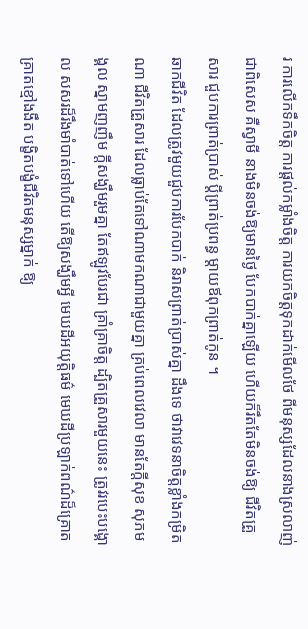រ ការលើកទឹកចិត្ត ការផ្ដល់កម្លាំងចិត្ត ការយកចិត្តទុកដាក់មើលថែ ពីមនុស្សដែលនាងស្រលាញ់ ជាពិសេស គឺស្វាមី នាងមិនចង់ឱ្យមានថ្ងៃ បែកបាក់គ្នាឡើយ ហើយក៏រឹតតែមិនចង់ឱ្យ ជីវិតគ្រួសារ ជួបការព្រាត់ប្រាស់ ប្ដីព្រាត់ប្រពន្ធ ម្ដាយឪពុកព្រាត់កូន ។
ឆាកជីវិត ដែលត្រូវមួយជួបការបែកបាក់ និរាសព្រាត់ប្រាស់គ្នា ដឹងទេ ថាវាវេទនាចិត្តខ្លាំងកម្រិតណា ជីវិតគ្រួសារ ដែលធ្លាប់តែទៅណាមកណាជាមួយគ្នា គ្រប់ពេលវេលា មានតែក្ដីសុខ សុភមង្គល ស្នាមញញឹម ក្ដីសង្ឃឹមរួមគ្នា តែឥឡូវបែរជា គ្រាំគ្រាចិត្ត ដ្បិតគ្រួសារមួយនេះ ត្រូវរបេះបង្គោល សសរដ៏រឹងមាំបាត់ទៅហើយ តើឱ្យសង្ឃឹមអ្វី មេឃដីអយុត្តិធម៌ មេឃដីប្រឡាក់ពណ៌ដ៏គ្រោតគ្រាតខ្មៅងងឹត បង្ខិតបង្ខំជីវិតមនុស្សម្នាក់ ឱ្យ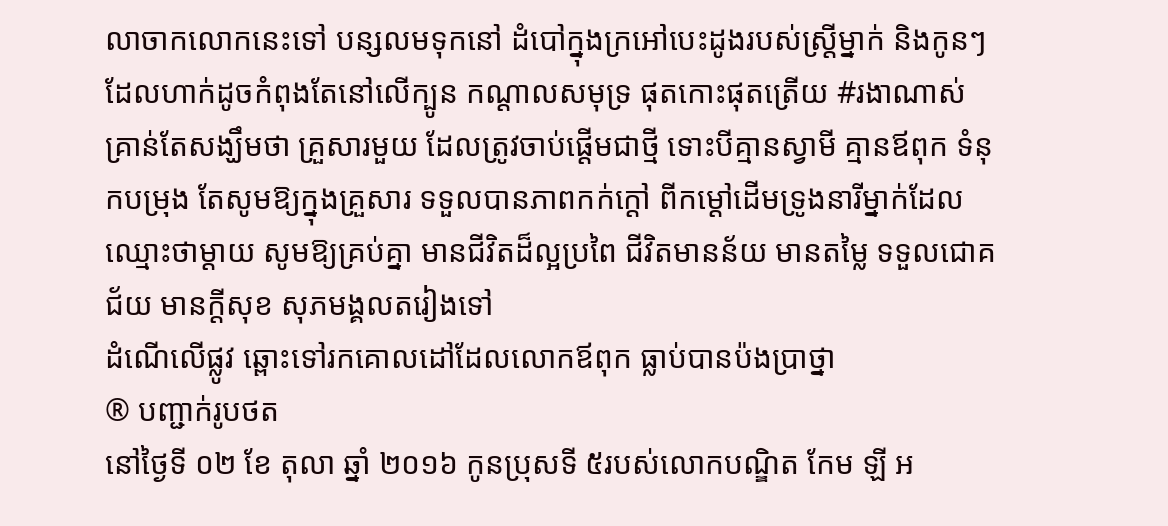លាចាកលោកនេះទៅ បន្សលមទុកនៅ ដំបៅក្នុងក្រអៅបេះដូងរបស់ស្ត្រីម្នាក់ និងកូនៗ ដែលហាក់ដូចកំពុងតែនៅលើក្បូន កណ្ដាលសមុទ្រ ផុតកោះផុតត្រើយ #រងាណាស់
គ្រាន់តែសង្ឃឹមថា គ្រួសារមួយ ដែលត្រូវចាប់ផ្ដើមជាថ្មី ទោះបីគ្មានស្វាមី គ្មានឪពុក ទំនុកបម្រុង តែសូមឱ្យក្នុងគ្រួសារ ទទួលបានភាពកក់ក្ដៅ ពីកម្ដៅដើមទ្រូងនារីម្នាក់ដែលឈ្មោះថាម្ដាយ សូមឱ្យគ្រប់គ្នា មានជីវិតដ៏ល្អប្រពៃ ជីវិតមានន័យ មានតម្លៃ ទទួលជោគជ័យ មានក្ដីសុខ សុភមង្គលតរៀងទៅ
ដំណើលើផ្លូវ ឆ្ពោះទៅរកគោលដៅដែលលោកឪពុក ធ្លាប់បានប៉ងប្រាថ្នា
® បញ្ជាក់រូបថត
នៅថ្ងៃទី ០២ ខែ តុលា ឆ្នាំ ២០១៦ កូនប្រុសទី ៥របស់លោកបណ្ឌិត កែម ឡី អ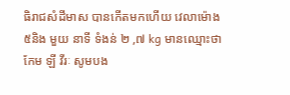ធិរាជសំដីមាស បានកើតមកហើយ វេលាម៉ោង ៥និង មួយ នាទី ទំងន់ ២ ,៧ kg មានឈ្មោះថា កែម ឡី វីរៈ សូមបង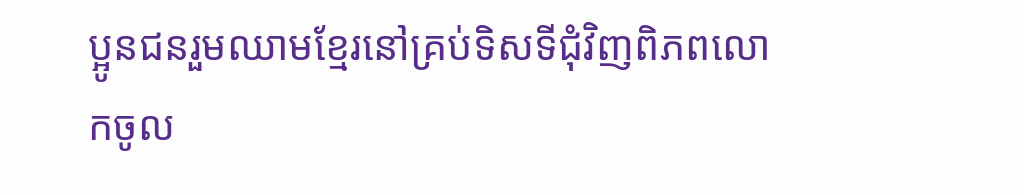ប្អូនជនរួមឈាមខ្មែរនៅគ្រប់ទិសទីជុំវិញពិភពលោកចូល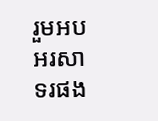រួមអបអរសាទរផង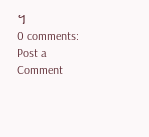។
0 comments:
Post a Comment